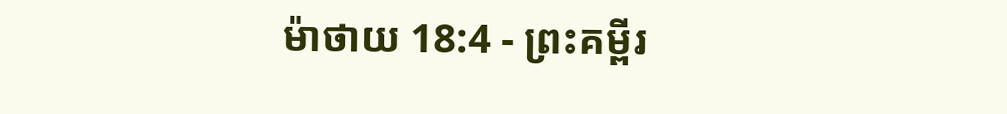ម៉ាថាយ 18:4 - ព្រះគម្ពីរ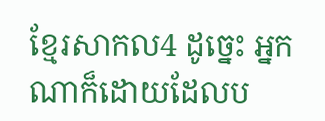ខ្មែរសាកល4 ដូច្នេះ អ្នកណាក៏ដោយដែលប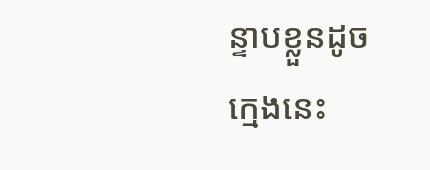ន្ទាបខ្លួនដូចក្មេងនេះ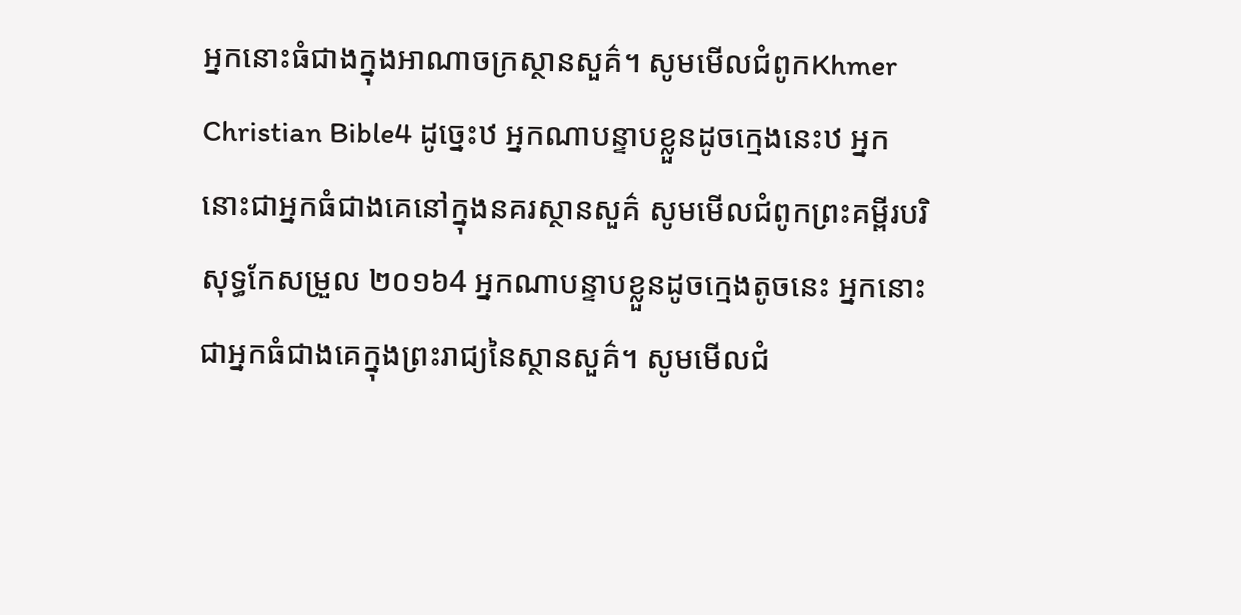អ្នកនោះធំជាងក្នុងអាណាចក្រស្ថានសួគ៌។ សូមមើលជំពូកKhmer Christian Bible4 ដូច្នេះឋ អ្នកណាបន្ទាបខ្លួនដូចក្មេងនេះឋ អ្នកនោះជាអ្នកធំជាងគេនៅក្នុងនគរស្ថានសួគ៌ សូមមើលជំពូកព្រះគម្ពីរបរិសុទ្ធកែសម្រួល ២០១៦4 អ្នកណាបន្ទាបខ្លួនដូចក្មេងតូចនេះ អ្នកនោះជាអ្នកធំជាងគេក្នុងព្រះរាជ្យនៃស្ថានសួគ៌។ សូមមើលជំ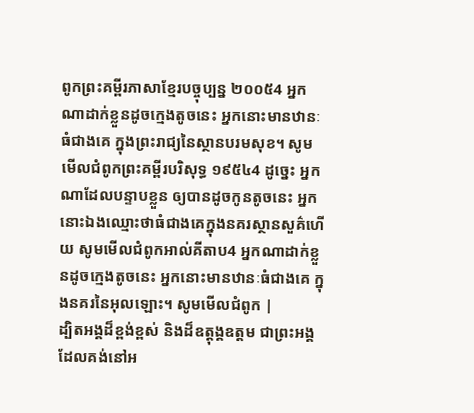ពូកព្រះគម្ពីរភាសាខ្មែរបច្ចុប្បន្ន ២០០៥4 អ្នកណាដាក់ខ្លួនដូចក្មេងតូចនេះ អ្នកនោះមានឋានៈធំជាងគេ ក្នុងព្រះរាជ្យនៃស្ថានបរមសុខ។ សូមមើលជំពូកព្រះគម្ពីរបរិសុទ្ធ ១៩៥៤4 ដូច្នេះ អ្នកណាដែលបន្ទាបខ្លួន ឲ្យបានដូចកូនតូចនេះ អ្នកនោះឯងឈ្មោះថាធំជាងគេក្នុងនគរស្ថានសួគ៌ហើយ សូមមើលជំពូកអាល់គីតាប4 អ្នកណាដាក់ខ្លួនដូចក្មេងតូចនេះ អ្នកនោះមានឋានៈធំជាងគេ ក្នុងនគរនៃអុលឡោះ។ សូមមើលជំពូក |
ដ្បិតអង្គដ៏ខ្ពង់ខ្ពស់ និងដ៏ឧត្ដុង្គឧត្ដម ជាព្រះអង្គដែលគង់នៅអ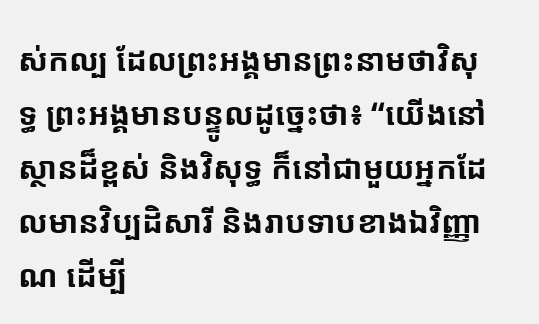ស់កល្ប ដែលព្រះអង្គមានព្រះនាមថាវិសុទ្ធ ព្រះអង្គមានបន្ទូលដូច្នេះថា៖ “យើងនៅស្ថានដ៏ខ្ពស់ និងវិសុទ្ធ ក៏នៅជាមួយអ្នកដែលមានវិប្បដិសារី និងរាបទាបខាងឯវិញ្ញាណ ដើម្បី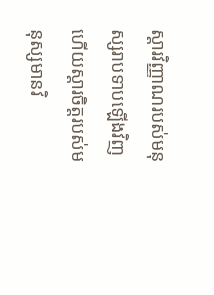ស្ដារវិញ្ញាណរបស់មនុស្សរាបទាបឡើងវិញ ហើយស្ដារចិត្តរបស់មនុស្សមានវិ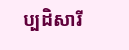ប្បដិសារី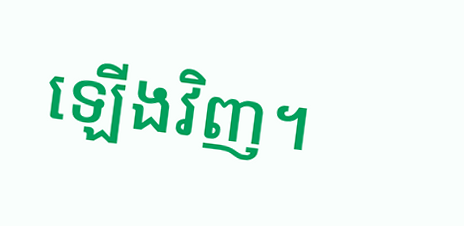ឡើងវិញ។